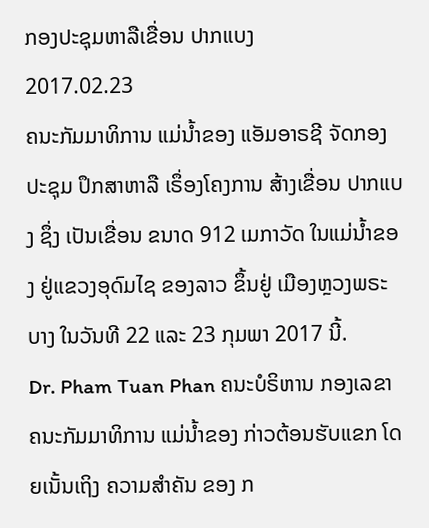ກອງປະຊຸມຫາລືເຂື່ອນ ປາກແບງ
2017.02.23
ຄນະກັມມາທິການ ແມ່ນ້ຳຂອງ ແອັມອາຣຊີ ຈັດກອງປະຊຸມ ປຶກສາຫາລື ເຣຶ່ອງໂຄງການ ສ້າງເຂື່ອນ ປາກແບງ ຊຶ່ງ ເປັນເຂື່ອນ ຂນາດ 912 ເມກາວັດ ໃນແມ່ນ້ຳຂອງ ຢູ່ແຂວງອຸດົມໄຊ ຂອງລາວ ຂຶ້ນຢູ່ ເມືອງຫຼວງພຣະບາງ ໃນວັນທີ 22 ແລະ 23 ກຸມພາ 2017 ນີ້.
Dr. Pham Tuan Phan ຄນະບໍຣິຫານ ກອງເລຂາ ຄນະກັມມາທິການ ແມ່ນໍ້າຂອງ ກ່າວຕ້ອນຮັບແຂກ ໂດຍເນັ້ນເຖິງ ຄວາມສຳຄັນ ຂອງ ກ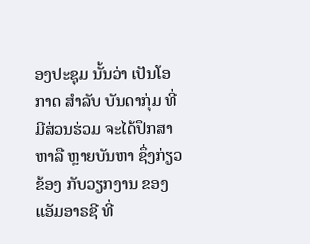ອງປະຊຸມ ນັ້ນວ່າ ເປັນໂອກາດ ສໍາລັບ ບັນດາກຸ່ມ ທີ່ມີສ່ວນຮ່ວມ ຈະໄດ້ປຶກສາຫາລື ຫຼາຍບັນຫາ ຊຶ່ງກ່ຽວຂ້ອງ ກັບວຽກງານ ຂອງ ແອັມອາຣຊີ ທີ່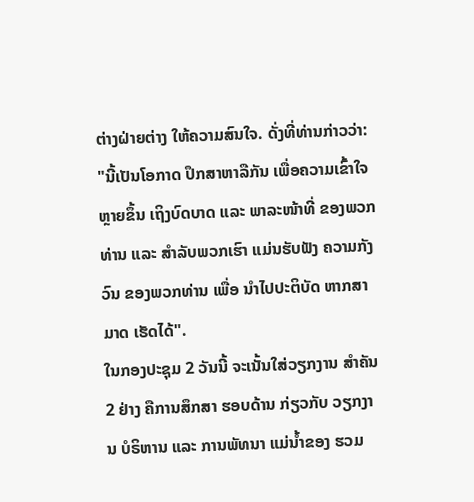ຕ່າງຝ່າຍຕ່າງ ໃຫ້ຄວາມສົນໃຈ. ດັ່ງທີ່ທ່ານກ່າວວ່າ:
"ນີ້ເປັນໂອກາດ ປຶກສາຫາລືກັນ ເພື່ອຄວາມເຂົ້າໃຈ ຫຼາຍຂຶ້ນ ເຖິງບົດບາດ ແລະ ພາລະໜ້າທີ່ ຂອງພວກທ່ານ ແລະ ສໍາລັບພວກເຮົາ ແມ່ນຮັບຟັງ ຄວາມກັງວົນ ຂອງພວກທ່ານ ເພື່ອ ນຳໄປປະຕິບັດ ຫາກສາມາດ ເຮັດໄດ້".
ໃນກອງປະຊຸມ 2 ວັນນີ້ ຈະເນັ້ນໃສ່ວຽກງານ ສໍາຄັນ 2 ຢ່າງ ຄືການສຶກສາ ຮອບດ້ານ ກ່ຽວກັບ ວຽກງານ ບໍຣິຫານ ແລະ ການພັທນາ ແມ່ນໍ້າຂອງ ຮວມ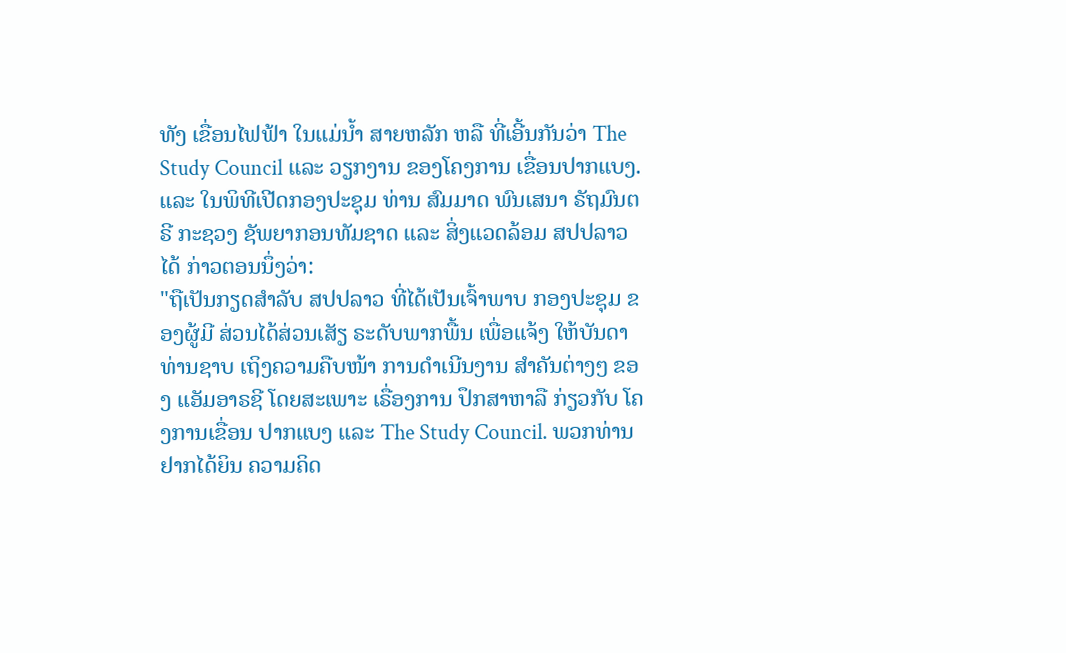ທັງ ເຂື່ອນໄຟຟ້າ ໃນແມ່ນໍ້າ ສາຍຫລັກ ຫລື ທີ່ເອີ້ນກັນວ່າ The Study Council ແລະ ວຽກງານ ຂອງໂຄງການ ເຂື່ອນປາກແບງ.
ແລະ ໃນພິທີເປີດກອງປະຊຸມ ທ່ານ ສົມມາດ ພົນເສນາ ຣັຖມົນຕຣີ ກະຊວງ ຊັພຍາກອນທັມຊາດ ແລະ ສິ່ງແວດລ້ອມ ສປປລາວ ໄດ້ ກ່າວຕອນນຶ່ງວ່າ:
"ຖືເປັນກຽດສໍາລັບ ສປປລາວ ທີ່ໄດ້ເປັນເຈົ້າພາບ ກອງປະຊຸມ ຂອງຜູ້ມີ ສ່ວນໄດ້ສ່ວນເສັຽ ຣະດັບພາກພື້ນ ເພື່ອແຈ້ງ ໃຫ້ບັນດາທ່ານຊາບ ເຖິງຄວາມຄືບໜ້າ ການດໍາເນີນງານ ສໍາຄັນຕ່າງໆ ຂອງ ແອັມອາຣຊີ ໂດຍສະເພາະ ເຣື່ອງການ ປຶກສາຫາລື ກ່ຽວກັບ ໂຄງການເຂື່ອນ ປາກແບງ ແລະ The Study Council. ພວກທ່ານ ຢາກໄດ້ຍິນ ຄວາມຄິດ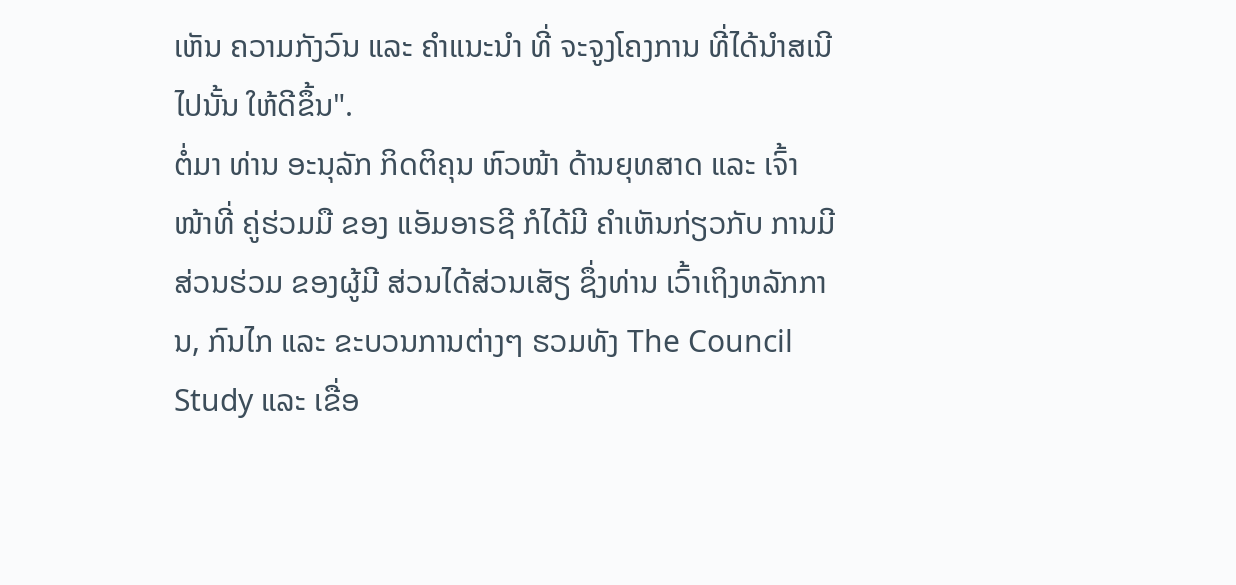ເຫັນ ຄວາມກັງວົນ ແລະ ຄໍາແນະນໍາ ທີ່ ຈະຈູງໂຄງການ ທີ່ໄດ້ນໍາສເນີ ໄປນັ້ນ ໃຫ້ດີຂຶ້ນ".
ຕໍ່ມາ ທ່ານ ອະນຸລັກ ກິດຕິຄຸນ ຫົວໜ້າ ດ້ານຍຸທສາດ ແລະ ເຈົ້າໜ້າທີ່ ຄູ່ຮ່ວມມື ຂອງ ແອັມອາຣຊີ ກໍໄດ້ມີ ຄຳເຫັນກ່ຽວກັບ ການມີ ສ່ວນຮ່ວມ ຂອງຜູ້ມີ ສ່ວນໄດ້ສ່ວນເສັຽ ຊຶ່ງທ່ານ ເວົ້າເຖິງຫລັກການ, ກົນໄກ ແລະ ຂະບວນການຕ່າງໆ ຮວມທັງ The Council Study ແລະ ເຂື່ອ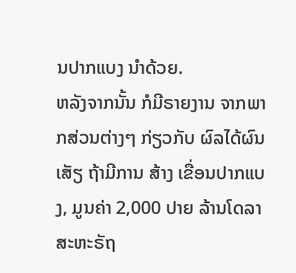ນປາກແບງ ນໍາດ້ວຍ.
ຫລັງຈາກນັ້ນ ກໍມີຣາຍງານ ຈາກພາກສ່ວນຕ່າງໆ ກ່ຽວກັບ ຜົລໄດ້ຜົນເສັຽ ຖ້າມີການ ສ້າງ ເຂື່ອນປາກແບງ, ມູນຄ່າ 2,000 ປາຍ ລ້ານໂດລາ ສະຫະຣັຖ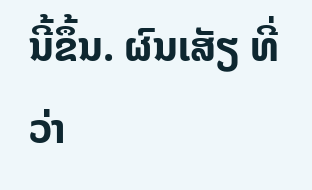ນີ້ຂຶ້ນ. ຜົນເສັຽ ທີ່ວ່າ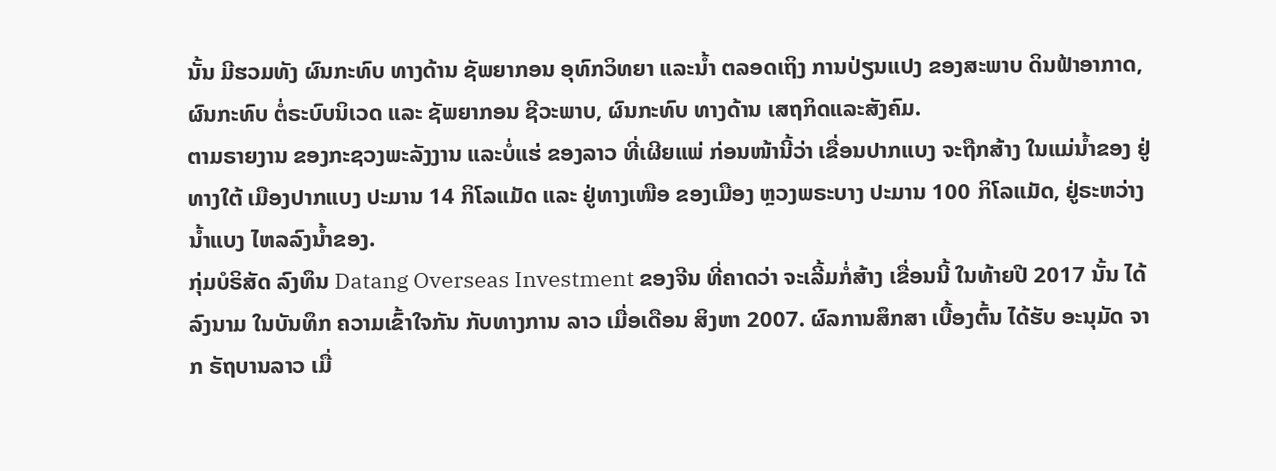ນັ້ນ ມີຮວມທັງ ຜົນກະທົບ ທາງດ້ານ ຊັພຍາກອນ ອຸທົກວິທຍາ ແລະນ້ຳ ຕລອດເຖິງ ການປ່ຽນແປງ ຂອງສະພາບ ດິນຟ້າອາກາດ, ຜົນກະທົບ ຕໍ່ຣະບົບນິເວດ ແລະ ຊັພຍາກອນ ຊີວະພາບ, ຜົນກະທົບ ທາງດ້ານ ເສຖກິດແລະສັງຄົມ.
ຕາມຣາຍງານ ຂອງກະຊວງພະລັງງານ ແລະບໍ່ແຮ່ ຂອງລາວ ທີ່ເຜີຍແພ່ ກ່ອນໜ້ານີ້ວ່າ ເຂື່ອນປາກແບງ ຈະຖືກສ້າງ ໃນແມ່ນ້ຳຂອງ ຢູ່ທາງໃຕ້ ເມືອງປາກແບງ ປະມານ 14 ກິໂລແມັດ ແລະ ຢູ່ທາງເໜືອ ຂອງເມືອງ ຫຼວງພຣະບາງ ປະມານ 100 ກິໂລແມັດ, ຢູ່ຣະຫວ່າງ ນ້ຳແບງ ໄຫລລົງນ້ຳຂອງ.
ກຸ່ມບໍຣິສັດ ລົງທຶນ Datang Overseas Investment ຂອງຈີນ ທີ່ຄາດວ່າ ຈະເລີ້ມກໍ່ສ້າງ ເຂື່ອນນີ້ ໃນທ້າຍປີ 2017 ນັ້ນ ໄດ້ລົງນາມ ໃນບັນທຶກ ຄວາມເຂົ້າໃຈກັນ ກັບທາງການ ລາວ ເມື່ອເດືອນ ສິງຫາ 2007. ຜົລການສຶກສາ ເບື້ອງຕົ້ນ ໄດ້ຮັບ ອະນຸມັດ ຈາກ ຣັຖບານລາວ ເມື່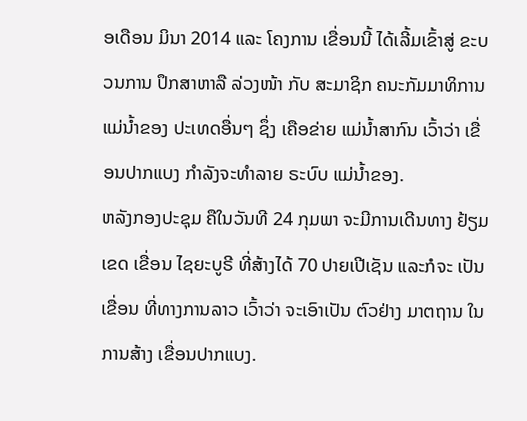ອເດືອນ ມິນາ 2014 ແລະ ໂຄງການ ເຂື່ອນນີ້ ໄດ້ເລີ້ມເຂົ້າສູ່ ຂະບວນການ ປຶກສາຫາລື ລ່ວງໜ້າ ກັບ ສະມາຊິກ ຄນະກັມມາທິການ ແມ່ນ້ຳຂອງ ປະເທດອື່ນໆ ຊຶ່ງ ເຄືອຂ່າຍ ແມ່ນ້ຳສາກົນ ເວົ້າວ່າ ເຂື່ອນປາກແບງ ກຳລັງຈະທຳລາຍ ຣະບົບ ແມ່ນ້ຳຂອງ.
ຫລັງກອງປະຊຸມ ຄືໃນວັນທີ 24 ກຸມພາ ຈະມີການເດີນທາງ ຢ້ຽມເຂດ ເຂື່ອນ ໄຊຍະບູຣີ ທີ່ສ້າງໄດ້ 70 ປາຍເປີເຊັນ ແລະກໍຈະ ເປັນເຂື່ອນ ທີ່ທາງການລາວ ເວົ້າວ່າ ຈະເອົາເປັນ ຕົວຢ່າງ ມາຕຖານ ໃນການສ້າງ ເຂື່ອນປາກແບງ.